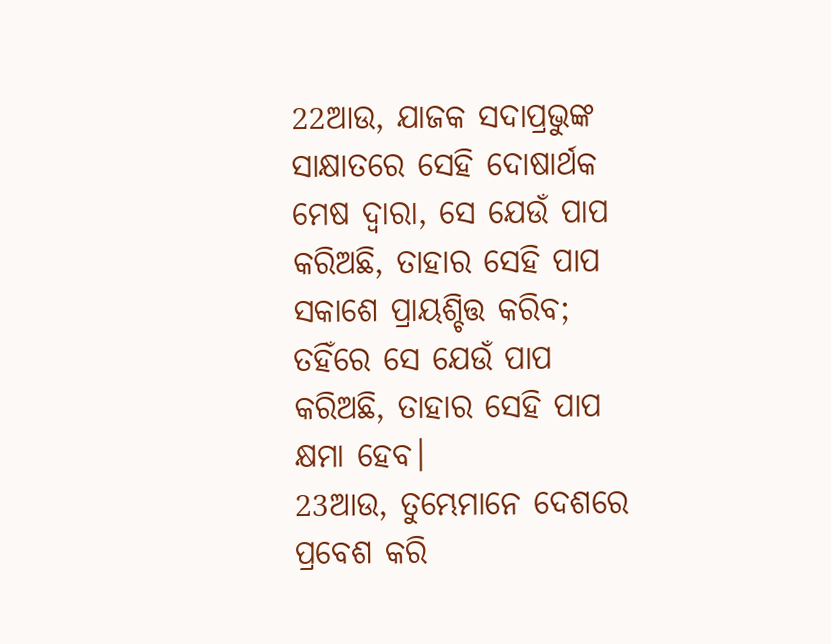22ଆଉ, ଯାଜକ ସଦାପ୍ରଭୁଙ୍କ ସାକ୍ଷାତରେ ସେହି ଦୋଷାର୍ଥକ ମେଷ ଦ୍ୱାରା, ସେ ଯେଉଁ ପାପ କରିଅଛି, ତାହାର ସେହି ପାପ ସକାଶେ ପ୍ରାୟଶ୍ଚିତ୍ତ କରିବ; ତହିଁରେ ସେ ଯେଉଁ ପାପ କରିଅଛି, ତାହାର ସେହି ପାପ କ୍ଷମା ହେବ।
23ଆଉ, ତୁମ୍ଭେମାନେ ଦେଶରେ ପ୍ରବେଶ କରି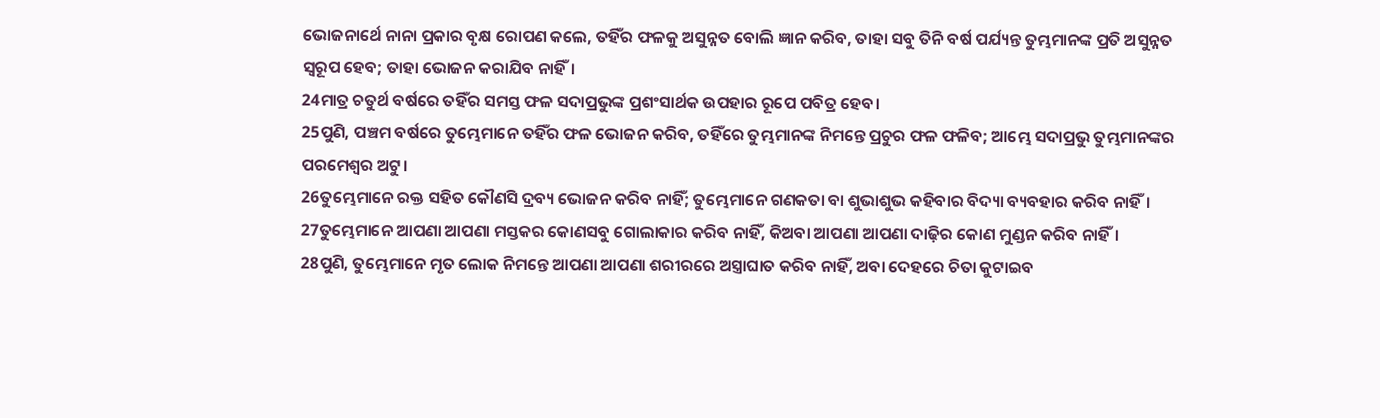ଭୋଜନାର୍ଥେ ନାନା ପ୍ରକାର ବୃକ୍ଷ ରୋପଣ କଲେ, ତହିଁର ଫଳକୁ ଅସୁନ୍ନତ ବୋଲି ଜ୍ଞାନ କରିବ, ତାହା ସବୁ ତିନି ବର୍ଷ ପର୍ଯ୍ୟନ୍ତ ତୁମ୍ଭମାନଙ୍କ ପ୍ରତି ଅସୁନ୍ନତ ସ୍ୱରୂପ ହେବ; ତାହା ଭୋଜନ କରାଯିବ ନାହିଁ।
24ମାତ୍ର ଚତୁର୍ଥ ବର୍ଷରେ ତହିଁର ସମସ୍ତ ଫଳ ସଦାପ୍ରଭୁଙ୍କ ପ୍ରଶଂସାର୍ଥକ ଉପହାର ରୂପେ ପବିତ୍ର ହେବ।
25ପୁଣି, ପଞ୍ଚମ ବର୍ଷରେ ତୁମ୍ଭେମାନେ ତହିଁର ଫଳ ଭୋଜନ କରିବ, ତହିଁରେ ତୁମ୍ଭମାନଙ୍କ ନିମନ୍ତେ ପ୍ରଚୁର ଫଳ ଫଳିବ; ଆମ୍ଭେ ସଦାପ୍ରଭୁ ତୁମ୍ଭମାନଙ୍କର ପରମେଶ୍ୱର ଅଟୁ।
26ତୁମ୍ଭେମାନେ ରକ୍ତ ସହିତ କୌଣସି ଦ୍ରବ୍ୟ ଭୋଜନ କରିବ ନାହିଁ; ତୁମ୍ଭେମାନେ ଗଣକତା ବା ଶୁଭାଶୁଭ କହିବାର ବିଦ୍ୟା ବ୍ୟବହାର କରିବ ନାହିଁ।
27ତୁମ୍ଭେମାନେ ଆପଣା ଆପଣା ମସ୍ତକର କୋଣସବୁ ଗୋଲାକାର କରିବ ନାହିଁ, କିଅବା ଆପଣା ଆପଣା ଦାଢ଼ିର କୋଣ ମୁଣ୍ଡନ କରିବ ନାହିଁ।
28ପୁଣି, ତୁମ୍ଭେମାନେ ମୃତ ଲୋକ ନିମନ୍ତେ ଆପଣା ଆପଣା ଶରୀରରେ ଅସ୍ତ୍ରାଘାତ କରିବ ନାହିଁ, ଅବା ଦେହରେ ଚିତା କୁଟାଇବ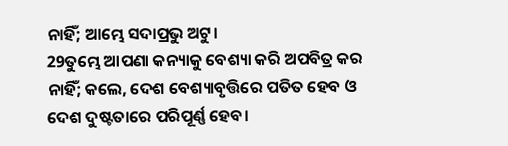ନାହିଁ; ଆମ୍ଭେ ସଦାପ୍ରଭୁ ଅଟୁ।
29ତୁମ୍ଭେ ଆପଣା କନ୍ୟାକୁ ବେଶ୍ୟା କରି ଅପବିତ୍ର କର ନାହିଁ; କଲେ, ଦେଶ ବେଶ୍ୟାବୃତ୍ତିରେ ପତିତ ହେବ ଓ ଦେଶ ଦୁଷ୍ଟତାରେ ପରିପୂର୍ଣ୍ଣ ହେବ।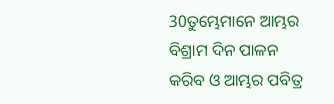30ତୁମ୍ଭେମାନେ ଆମ୍ଭର ବିଶ୍ରାମ ଦିନ ପାଳନ କରିବ ଓ ଆମ୍ଭର ପବିତ୍ର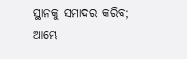ସ୍ଥାନକୁ ସମାଦର କରିବ; ଆମ୍ଭେ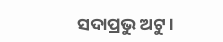ସଦାପ୍ରଭୁ ଅଟୁ।